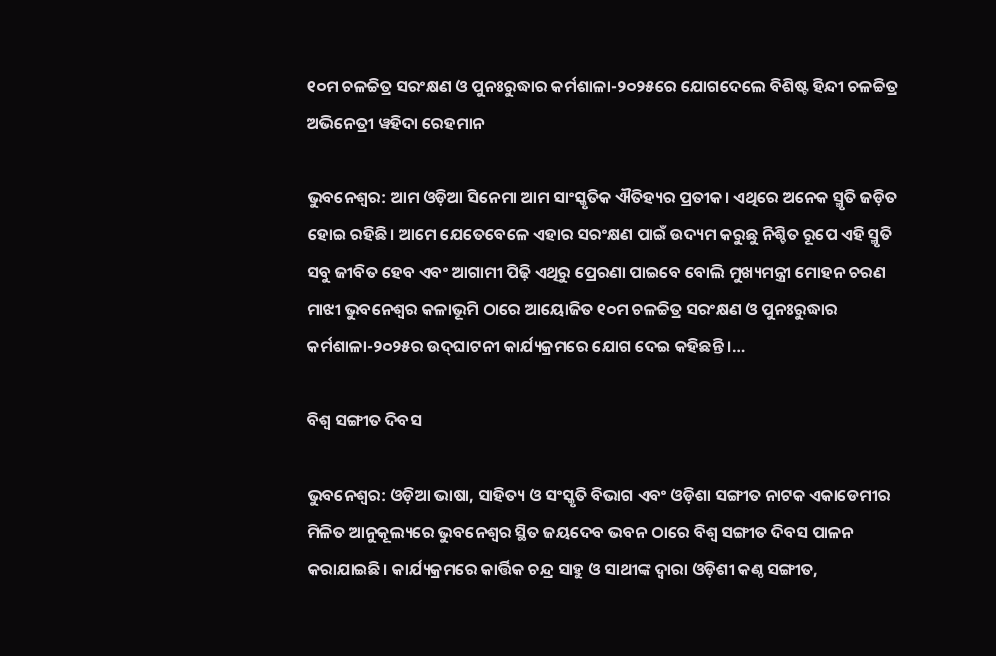୧୦ମ ଚଳଚ୍ଚିତ୍ର ସରଂକ୍ଷଣ ଓ ପୁନଃରୁଦ୍ଧାର କର୍ମଶାଳା-୨୦୨୫ରେ ଯୋଗଦେଲେ ବିଶିଷ୍ଟ ହିନ୍ଦୀ ଚଳଚ୍ଚିତ୍ର ଅଭିନେତ୍ରୀ ୱହିଦା ରେହମାନ

ଭୁବନେଶ୍ୱର: ଆମ ଓଡ଼ିଆ ସିନେମା ଆମ ସାଂସ୍କୃତିକ ଐତିହ୍ୟର ପ୍ରତୀକ। ଏଥିରେ ଅନେକ ସ୍ମୃତି ଜଡ଼ିତ ହୋଇ ରହିଛି। ଆମେ ଯେତେବେଳେ ଏହାର ସରଂକ୍ଷଣ ପାଇଁ ଉଦ୍ୟମ କରୁଛୁ ନିଶ୍ଚିତ ରୂପେ ଏହି ସ୍ମୃତି ସବୁ ଜୀବିତ ହେବ ଏବଂ ଆଗାମୀ ପିଢ଼ି ଏଥିରୁ ପ୍ରେରଣା ପାଇବେ ବୋଲି ମୁଖ୍ୟମନ୍ତ୍ରୀ ମୋହନ ଚରଣ ମାଝୀ ଭୁବନେଶ୍ୱର କଳାଭୂମି ଠାରେ ଆୟୋଜିତ ୧୦ମ ଚଳଚ୍ଚିତ୍ର ସରଂକ୍ଷଣ ଓ ପୁନଃରୁଦ୍ଧାର କର୍ମଶାଳା-୨୦୨୫ର ଉଦ୍‌ଘାଟନୀ କାର୍ଯ୍ୟକ୍ରମରେ ଯୋଗ ଦେଇ କହିଛନ୍ତି ।…

ବିଶ୍ୱ ସଙ୍ଗୀତ ଦିବସ

ଭୁବନେଶ୍ୱର: ଓଡ଼ିଆ ଭାଷା, ସାହିତ୍ୟ ଓ ସଂସ୍କୃତି ବିଭାଗ ଏବଂ ଓଡ଼ିଶା ସଙ୍ଗୀତ ନାଟକ ଏକାଡେମୀର ମିଳିତ ଆନୁକୂଲ୍ୟରେ ଭୁବନେଶ୍ୱର ସ୍ଥିତ ଜୟଦେବ ଭବନ ଠାରେ ବିଶ୍ୱ ସଙ୍ଗୀତ ଦିବସ ପାଳନ କରାଯାଇଛି। କାର୍ଯ୍ୟକ୍ରମରେ କାର୍ତ୍ତିକ ଚନ୍ଦ୍ର ସାହୁ ଓ ସାଥୀଙ୍କ ଦ୍ୱାରା ଓଡ଼ିଶୀ କଣ୍ଠ ସଙ୍ଗୀତ,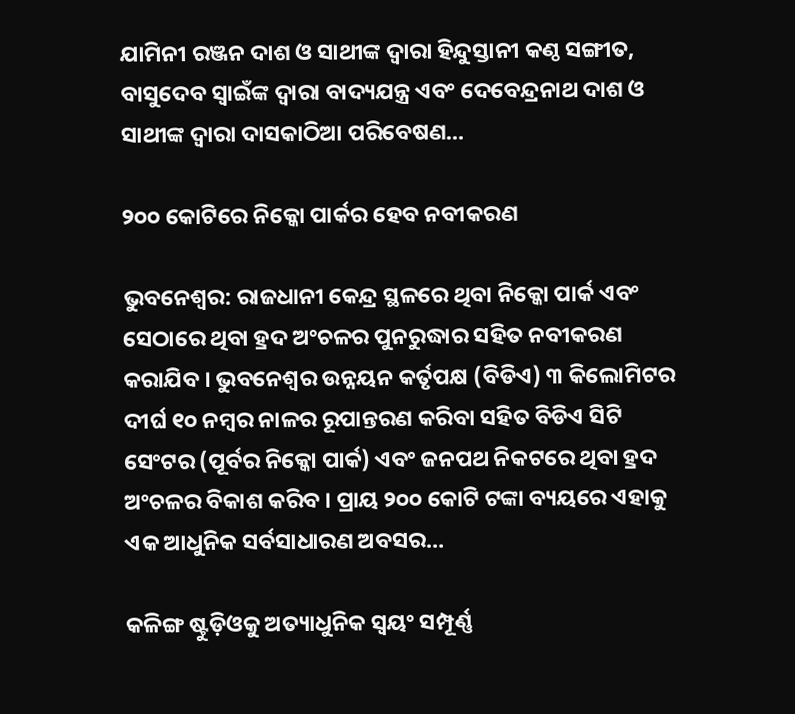ଯାମିନୀ ରଞ୍ଜନ ଦାଶ ଓ ସାଥୀଙ୍କ ଦ୍ୱାରା ହିନ୍ଦୁସ୍ତାନୀ କଣ୍ଠ ସଙ୍ଗୀତ, ବାସୁଦେବ ସ୍ୱାଇଁଙ୍କ ଦ୍ୱାରା ବାଦ୍ୟଯନ୍ତ୍ର ଏବଂ ଦେବେନ୍ଦ୍ରନାଥ ଦାଶ ଓ ସାଥୀଙ୍କ ଦ୍ୱାରା ଦାସକାଠିଆ ପରିବେଷଣ…

୨୦୦ କୋଟିରେ ନିକ୍କୋ ପାର୍କର ହେବ ନବୀକରଣ

ଭୁବନେଶ୍ୱର: ରାଜଧାନୀ କେନ୍ଦ୍ର ସ୍ଥଳରେ ଥିବା ନିକ୍କୋ ପାର୍କ ଏବଂ ସେଠାରେ ଥିବା ହ୍ରଦ ଅଂଚଳର ପୁନରୁଦ୍ଧାର ସହିତ ନବୀକରଣ କରାଯିବ । ଭୁବନେଶ୍ୱର ଉନ୍ନୟନ କର୍ତୃପକ୍ଷ (ବିଡିଏ) ୩ କିଲୋମିଟର ଦୀର୍ଘ ୧୦ ନମ୍ବର ନାଳର ରୂପାନ୍ତରଣ କରିବା ସହିତ ବିଡିଏ ସିଟି ସେଂଟର (ପୂର୍ବର ନିକ୍କୋ ପାର୍କ) ଏବଂ ଜନପଥ ନିକଟରେ ଥିବା ହ୍ରଦ ଅଂଚଳର ବିକାଶ କରିବ । ପ୍ରାୟ ୨୦୦ କୋଟି ଟଙ୍କା ବ୍ୟୟରେ ଏହାକୁ ଏକ ଆଧୁନିକ ସର୍ବସାଧାରଣ ଅବସର…

କଳିଙ୍ଗ ଷ୍ଟୁଡ଼ିଓକୁ ଅତ୍ୟାଧୁନିକ ସ୍ୱୟଂ ସମ୍ପୂର୍ଣ୍ଣ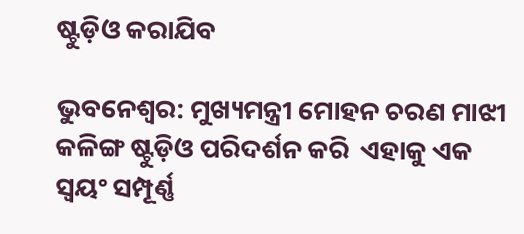ଷ୍ଟୁଡ଼ିଓ କରାଯିବ

ଭୁବନେଶ୍ୱର: ମୁଖ୍ୟମନ୍ତ୍ରୀ ମୋହନ ଚରଣ ମାଝୀ କଳିଙ୍ଗ ଷ୍ଟୁଡ଼ିଓ ପରିଦର୍ଶନ କରି  ଏହାକୁ ଏକ ସ୍ୱୟଂ ସମ୍ପୂର୍ଣ୍ଣ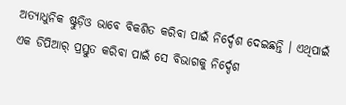ଅତ୍ୟାଧୁନିକ ଷ୍ଟୁଡ଼ିଓ ଭାବେ ବିକଶିତ କରିବା ପାଇଁ ନିର୍ଦ୍ଦେଶ ଦେଇଛନ୍ତି । ଏଥିପାଇଁ ଏକ ଡିପିଆର୍‍ ପ୍ରସ୍ତୁତ କରିବା ପାଇଁ ସେ ବିଭାଗକୁ ନିର୍ଦ୍ଦେଶ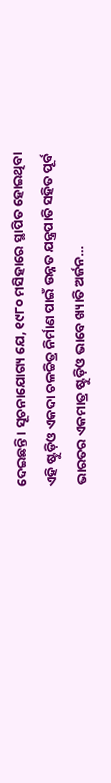ଦେଇଛନ୍ତି । ସୂଚନାଯୋଗ୍ୟ ଯେ, ୧୯୮୦ ମସିହାରେ ସ୍ଥାପିତ ହୋଇଥିବା ଏହି ଷ୍ଟୁଡ଼ିଓ ଏକଦା ଚଳଚ୍ଚିତ୍ର ନିର୍ମାଣ ପାଇଁ ଉନ୍ନତ ଯନ୍ତ୍ରପାତି ସହିତ ପୂର୍ବ ଭାରତର ଏକମାତ୍ର ଷ୍ଟୁଡ଼ିଓ ଭାବେ ଖ୍ୟାତି ଅର୍ଜନ…